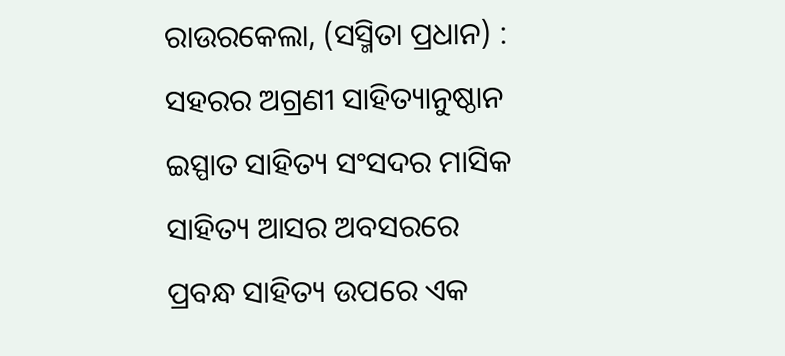ରାଉରକେଲା, (ସସ୍ମିତା ପ୍ରଧାନ) : ସହରର ଅଗ୍ରଣୀ ସାହିତ୍ୟାନୁଷ୍ଠାନ ଇସ୍ପାତ ସାହିତ୍ୟ ସଂସଦର ମାସିକ ସାହିତ୍ୟ ଆସର ଅବସରରେ ପ୍ରବନ୍ଧ ସାହିତ୍ୟ ଉପରେ ଏକ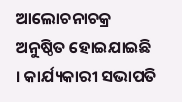ଆଲୋଚନାଚକ୍ର ଅନୁଷ୍ଠିତ ହୋଇଯାଇଛି । କାର୍ଯ୍ୟକାରୀ ସଭାପତି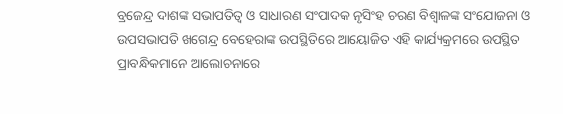ବ୍ରଜେନ୍ଦ୍ର ଦାଶଙ୍କ ସଭାପତିତ୍ୱ ଓ ସାଧାରଣ ସଂପାଦକ ନୃସିଂହ ଚରଣ ବିଶ୍ୱାଳଙ୍କ ସଂଯୋଜନା ଓ ଉପସଭାପତି ଖଗେନ୍ଦ୍ର ବେହେରାଙ୍କ ଉପସ୍ଥିତିରେ ଆୟୋଜିତ ଏହି କାର୍ଯ୍ୟକ୍ରମରେ ଉପସ୍ଥିତ ପ୍ରାବନ୍ଧିକମାନେ ଆଲୋଚନାରେ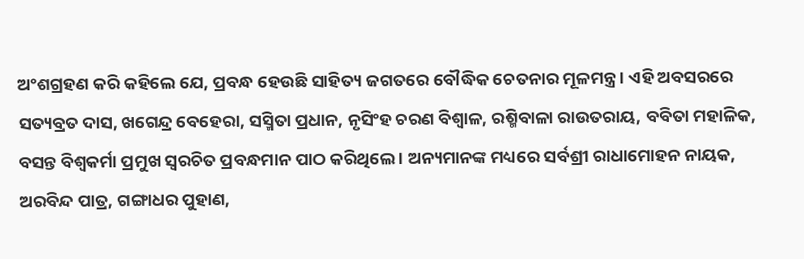ଅଂଶଗ୍ରହଣ କରି କହିଲେ ଯେ, ପ୍ରବନ୍ଧ ହେଉଛି ସାହିତ୍ୟ ଜଗତରେ ବୌଦ୍ଧିକ ଚେତନାର ମୂଳମନ୍ତ୍ର । ଏହି ଅବସରରେ ସତ୍ୟବ୍ରତ ଦାସ, ଖଗେନ୍ଦ୍ର ବେହେରା, ସସ୍ମିତା ପ୍ରଧାନ, ନୃସିଂହ ଚରଣ ବିଶ୍ୱାଳ, ରଶ୍ମିବାଳା ରାଉତରାୟ, ବବିତା ମହାଳିକ, ବସନ୍ତ ବିଶ୍ୱକର୍ମା ପ୍ରମୁଖ ସ୍ୱରଚିତ ପ୍ରବନ୍ଧମାନ ପାଠ କରିଥିଲେ । ଅନ୍ୟମାନଙ୍କ ମଧ୍ୟରେ ସର୍ବଶ୍ରୀ ରାଧାମୋହନ ନାୟକ, ଅରବିନ୍ଦ ପାତ୍ର, ଗଙ୍ଗାଧର ପୁହାଣ,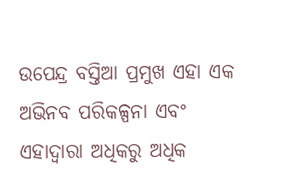ଉପେନ୍ଦ୍ର ବସ୍ତିଆ ପ୍ରମୁଖ ଏହା ଏକ ଅଭିନବ ପରିକଳ୍ପନା ଏବଂ ଏହାଦ୍ୱାରା ଅଧିକରୁ ଅଧିକ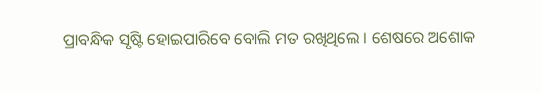ପ୍ରାବନ୍ଧିକ ସୃଷ୍ଟି ହୋଇପାରିବେ ବୋଲି ମତ ରଖିଥିଲେ । ଶେଷରେ ଅଶୋକ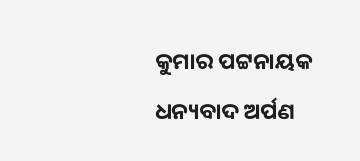କୁମାର ପଟ୍ଟନାୟକ ଧନ୍ୟବାଦ ଅର୍ପଣ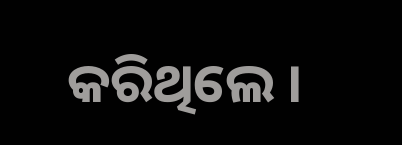କରିଥିଲେ ।